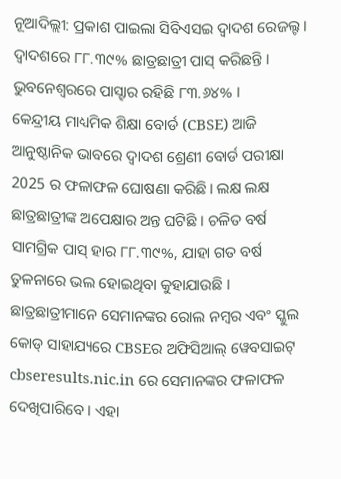ନୂଆଦିଲ୍ଲୀ: ପ୍ରକାଶ ପାଇଲା ସିବିଏସଇ ଦ୍ବାଦଶ ରେଜଲ୍ଟ । ଦ୍ବାଦଶରେ ୮୮.୩୯% ଛାତ୍ରଛାତ୍ରୀ ପାସ୍ କରିଛନ୍ତି । ଭୁବନେଶ୍ବରରେ ପାସ୍ହାର ରହିଛି ୮୩.୬୪% ।
କେନ୍ଦ୍ରୀୟ ମାଧ୍ୟମିକ ଶିକ୍ଷା ବୋର୍ଡ (CBSE) ଆଜି ଆନୁଷ୍ଠାନିକ ଭାବରେ ଦ୍ୱାଦଶ ଶ୍ରେଣୀ ବୋର୍ଡ ପରୀକ୍ଷା 2025 ର ଫଳାଫଳ ଘୋଷଣା କରିଛି। ଲକ୍ଷ ଲକ୍ଷ ଛାତ୍ରଛାତ୍ରୀଙ୍କ ଅପେକ୍ଷାର ଅନ୍ତ ଘଟିଛି । ଚଳିତ ବର୍ଷ ସାମଗ୍ରିକ ପାସ୍ ହାର ୮୮.୩୯%, ଯାହା ଗତ ବର୍ଷ ତୁଳନାରେ ଭଲ ହୋଇଥିବା କୁହାଯାଉଛି ।
ଛାତ୍ରଛାତ୍ରୀମାନେ ସେମାନଙ୍କର ରୋଲ ନମ୍ବର ଏବଂ ସ୍କୁଲ କୋଡ୍ ସାହାଯ୍ୟରେ CBSEର ଅଫିସିଆଲ୍ ୱେବସାଇଟ୍ cbseresults.nic.in ରେ ସେମାନଙ୍କର ଫଳାଫଳ ଦେଖିପାରିବେ । ଏହା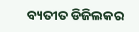ବ୍ୟତୀତ ଡିଜିଲକର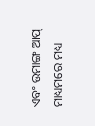ଏବଂ ଉମାଙ୍ଗ ଆପ୍ ମାଧ୍ୟମରେ ମଧ୍ୟ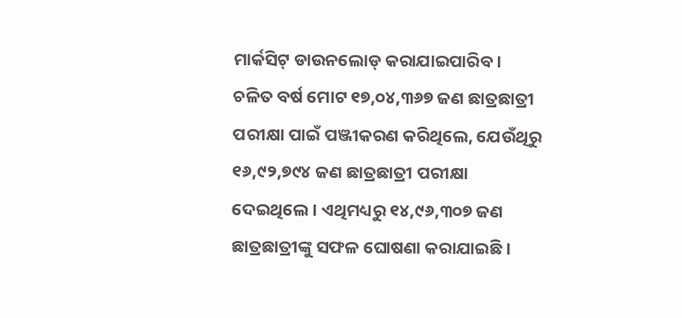ମାର୍କସିଟ୍ ଡାଉନଲୋଡ୍ କରାଯାଇପାରିବ।
ଚଳିତ ବର୍ଷ ମୋଟ ୧୭,୦୪,୩୬୭ ଜଣ ଛାତ୍ରଛାତ୍ରୀ ପରୀକ୍ଷା ପାଇଁ ପଞ୍ଜୀକରଣ କରିଥିଲେ, ଯେଉଁଥିରୁ ୧୬,୯୨,୭୯୪ ଜଣ ଛାତ୍ରଛାତ୍ରୀ ପରୀକ୍ଷା ଦେଇଥିଲେ। ଏଥିମଧ୍ୟରୁ ୧୪,୯୬,୩୦୭ ଜଣ ଛାତ୍ରଛାତ୍ରୀଙ୍କୁ ସଫଳ ଘୋଷଣା କରାଯାଇଛି ।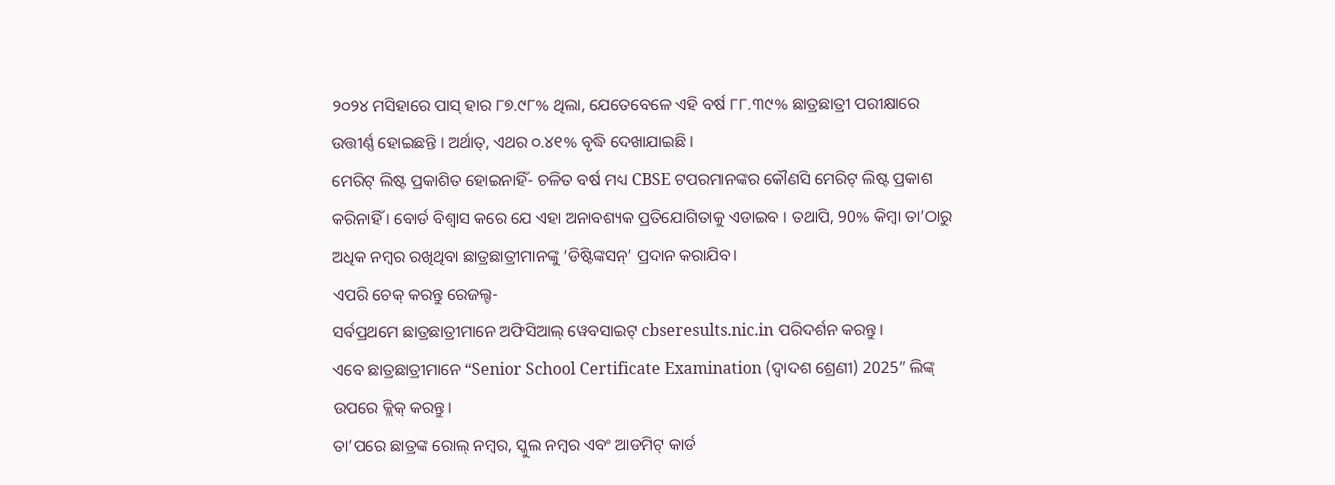୨୦୨୪ ମସିହାରେ ପାସ୍ ହାର ୮୭.୯୮% ଥିଲା, ଯେତେବେଳେ ଏହି ବର୍ଷ ୮୮.୩୯% ଛାତ୍ରଛାତ୍ରୀ ପରୀକ୍ଷାରେ ଉତ୍ତୀର୍ଣ୍ଣ ହୋଇଛନ୍ତି । ଅର୍ଥାତ୍, ଏଥର ୦.୪୧% ବୃଦ୍ଧି ଦେଖାଯାଇଛି ।
ମେରିଟ୍ ଲିଷ୍ଟ ପ୍ରକାଶିତ ହୋଇନାହିଁ- ଚଳିତ ବର୍ଷ ମଧ୍ୟ CBSE ଟପରମାନଙ୍କର କୌଣସି ମେରିଟ୍ ଲିଷ୍ଟ ପ୍ରକାଶ କରିନାହିଁ । ବୋର୍ଡ ବିଶ୍ୱାସ କରେ ଯେ ଏହା ଅନାବଶ୍ୟକ ପ୍ରତିଯୋଗିତାକୁ ଏଡାଇବ । ତଥାପି, 90% କିମ୍ବା ତା’ଠାରୁ ଅଧିକ ନମ୍ବର ରଖିଥିବା ଛାତ୍ରଛାତ୍ରୀମାନଙ୍କୁ ‘ଡିଷ୍ଟିଙ୍କସନ୍’ ପ୍ରଦାନ କରାଯିବ।
ଏପରି ଚେକ୍ କରନ୍ତୁ ରେଜଲ୍ଟ-
ସର୍ବପ୍ରଥମେ ଛାତ୍ରଛାତ୍ରୀମାନେ ଅଫିସିଆଲ୍ ୱେବସାଇଟ୍ cbseresults.nic.in ପରିଦର୍ଶନ କରନ୍ତୁ।
ଏବେ ଛାତ୍ରଛାତ୍ରୀମାନେ “Senior School Certificate Examination (ଦ୍ୱାଦଶ ଶ୍ରେଣୀ) 2025” ଲିଙ୍କ୍ ଉପରେ କ୍ଲିକ୍ କରନ୍ତୁ।
ତା’ପରେ ଛାତ୍ରଙ୍କ ରୋଲ୍ ନମ୍ବର, ସ୍କୁଲ ନମ୍ବର ଏବଂ ଆଡମିଟ୍ କାର୍ଡ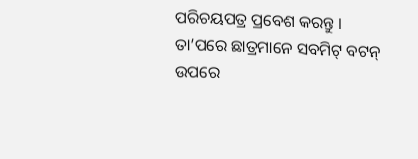ପରିଚୟପତ୍ର ପ୍ରବେଶ କରନ୍ତୁ ।
ତା’ପରେ ଛାତ୍ରମାନେ ସବମିଟ୍ ବଟନ୍ ଉପରେ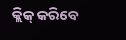କ୍ଲିକ୍ କରିବେ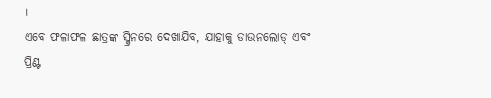।
ଏବେ ଫଳାଫଳ ଛାତ୍ରଙ୍କ ସ୍କ୍ରିନରେ ଦେଖାଯିବ, ଯାହାକୁ ଡାଉନଲୋଡ୍ ଏବଂ ପ୍ରିଣ୍ଟ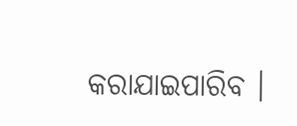କରାଯାଇପାରିବ ।